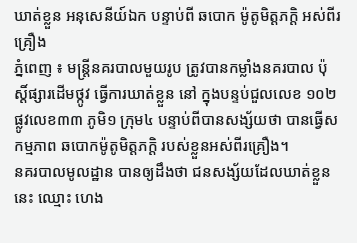ឃាត់ខ្លួន អនុសេនីយ៍ឯក បន្ទាប់ពី ឆបោក ម៉ូតូមិត្តភក្តិ អស់ពីរគ្រឿង
ភ្នំពេញ ៖ មន្រ្តីនគរបាលមួយរូប ត្រូវបានកម្លាំងនគរបាល ប៉ុស្តិ៍ផ្សារដើមថ្កូវ ធ្វើការឃាត់ខ្លួន នៅ ក្នុងបន្ទប់ជួលលេខ ១០២ ផ្លូវលេខ៣៣ ភូមិ១ ក្រុម៤ បន្ទាប់ពីបានសង្ស័យថា បានធ្វើសកម្មភាព ឆបោកម៉ូតូមិត្តភក្តិ របស់ខ្លួនអស់ពីរគ្រឿង។
នគរបាលមូលដ្ឋាន បានឲ្យដឹងថា ជនសង្ស័យដែលឃាត់ខ្លួននេះ ឈ្មោះ ហេង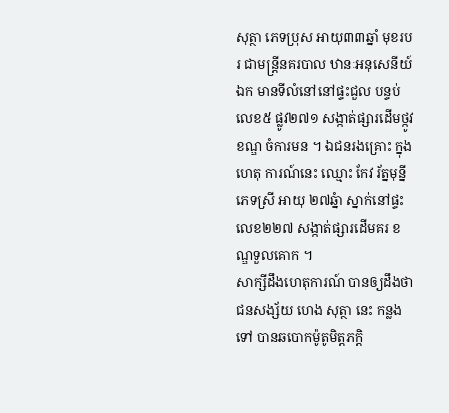សុត្ថា ភេទប្រុស អាយុ៣៣ឆ្នាំ មុខរបរ ជាមន្រ្តីនគរបាល ឋានៈអនុសេនីយ៍ឯក មានទីលំនៅនៅផ្ទះជួល បន្ទប់លេខ៥ ផ្លូវ២៧១ សង្កាត់ផ្សារដើមថ្កូវ ខណ្ឌ ចំការមន ។ ឯជនរងគ្រោះ ក្នុងហេតុ ការណ៍នេះ ឈ្មោះ កែវ រ័ត្នមុន្នី ភេទស្រី អាយុ ២៧ឆ្នំា ស្នាក់នៅផ្ទះលេខ២២៧ សង្កាត់ផ្សារដើមគរ ខណ្ឌទួលគោក ។
សាក្សីដឹងហេតុការណ៍ បានឲ្យដឹងថា ជនសង្ស័យ ហេង សុត្ថា នេះ កន្លងទៅ បានឆបោកម៉ូតូមិត្តភក្តិ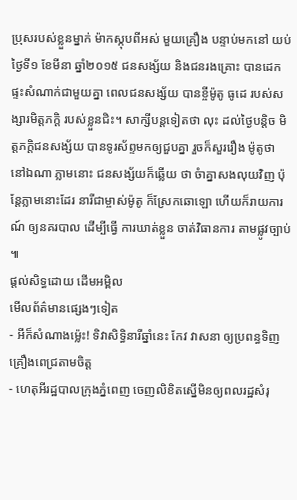ប្រុសរបស់ខ្លួនម្នាក់ ម៉ាកស្កុបពីអស់ មួយគ្រឿង បន្ទាប់មកនៅ យប់ថ្ងៃទី១ ខែមីនា ឆ្នាំ២០១៥ ជនសង្ស័យ និងជនរងគ្រោះ បានដេក ផ្ទះសំណាក់ជាមួយគ្នា ពេលជនសង្ស័យ បានខ្ចីម៉ូតូ ធូដេ របស់សង្សារមិត្តភក្តិ របស់ខ្លួនជិះ។ សាក្សីបន្តទៀតថា លុះ ដល់ថ្ងៃបន្តិច មិត្តភក្តិជនសង្ស័យ បានទូរស័ព្ទមកឲ្យជួបគ្នា រួចក៏សួររឿង ម៉ូតូថា នៅឯណា ភ្លាមនោះ ជនសង្ស័យក៏ឆ្លើយ ថា ចំាគ្នាសងលុយវិញ ប៉ុន្តែភ្លាមនោះដែរ នារីជាម្ចាស់ម៉ូតូ ក៏ស្រែកឆោឡោ ហើយក៏រាយការណ៍ ឲ្យនគរបាល ដើម្បីធ្វើ ការឃាត់ខ្លួន ចាត់វិធានការ តាមផ្លូវច្បាប់ ៕
ផ្តល់សិទ្ធដោយ ដើមអម្ពិល
មើលព័ត៌មានផ្សេងៗទៀត
- អីក៏សំណាងម្ល៉េះ! ទិវាសិទ្ធិនារីឆ្នាំនេះ កែវ វាសនា ឲ្យប្រពន្ធទិញគ្រឿងពេជ្រតាមចិត្ត
- ហេតុអីរដ្ឋបាលក្រុងភ្នំពេញ ចេញលិខិតស្នើមិនឲ្យពលរដ្ឋសំរុ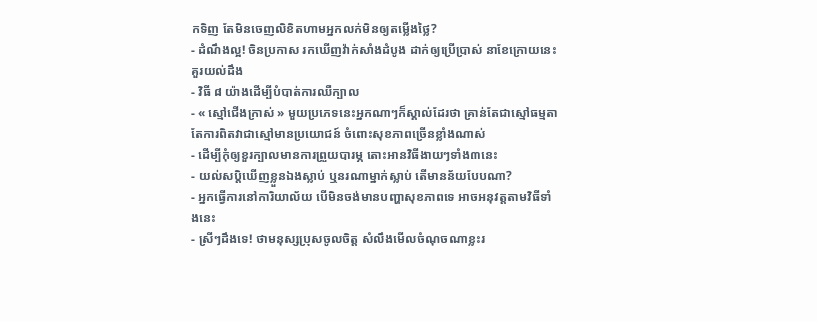កទិញ តែមិនចេញលិខិតហាមអ្នកលក់មិនឲ្យតម្លើងថ្លៃ?
- ដំណឹងល្អ! ចិនប្រកាស រកឃើញវ៉ាក់សាំងដំបូង ដាក់ឲ្យប្រើប្រាស់ នាខែក្រោយនេះ
គួរយល់ដឹង
- វិធី ៨ យ៉ាងដើម្បីបំបាត់ការឈឺក្បាល
- « ស្មៅជើងក្រាស់ » មួយប្រភេទនេះអ្នកណាៗក៏ស្គាល់ដែរថា គ្រាន់តែជាស្មៅធម្មតា តែការពិតវាជាស្មៅមានប្រយោជន៍ ចំពោះសុខភាពច្រើនខ្លាំងណាស់
- ដើម្បីកុំឲ្យខួរក្បាលមានការព្រួយបារម្ភ តោះអានវិធីងាយៗទាំង៣នេះ
- យល់សប្តិឃើញខ្លួនឯងស្លាប់ ឬនរណាម្នាក់ស្លាប់ តើមានន័យបែបណា?
- អ្នកធ្វើការនៅការិយាល័យ បើមិនចង់មានបញ្ហាសុខភាពទេ អាចអនុវត្តតាមវិធីទាំងនេះ
- ស្រីៗដឹងទេ! ថាមនុស្សប្រុសចូលចិត្ត សំលឹងមើលចំណុចណាខ្លះរ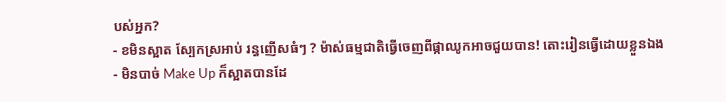បស់អ្នក?
- ខមិនស្អាត ស្បែកស្រអាប់ រន្ធញើសធំៗ ? ម៉ាស់ធម្មជាតិធ្វើចេញពីផ្កាឈូកអាចជួយបាន! តោះរៀនធ្វើដោយខ្លួនឯង
- មិនបាច់ Make Up ក៏ស្អាតបានដែ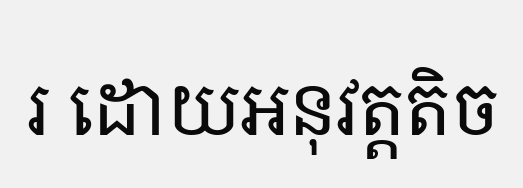រ ដោយអនុវត្តតិច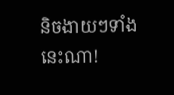និចងាយៗទាំងនេះណា!